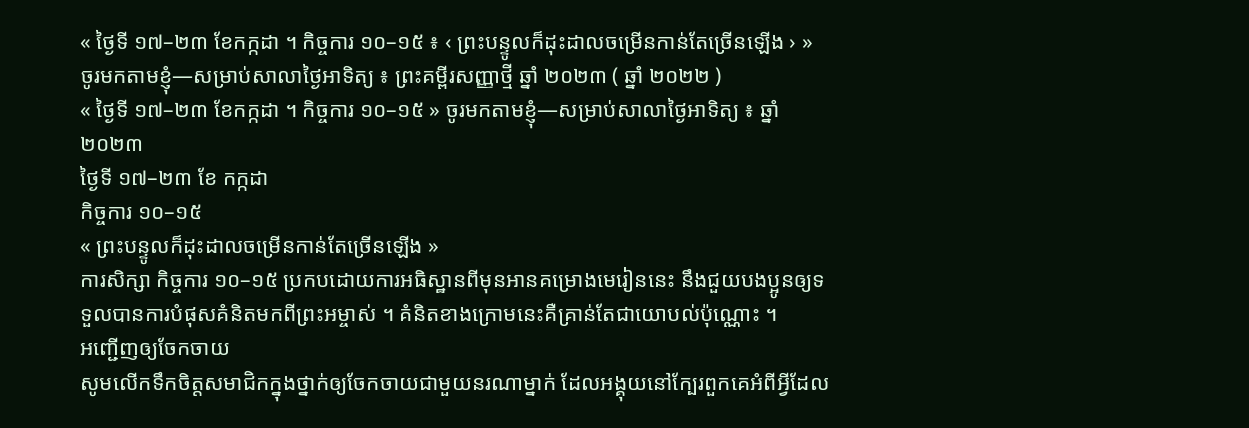« ថ្ងៃទី ១៧–២៣ ខែកក្កដា ។ កិច្ចការ ១០–១៥ ៖ ‹ ព្រះបន្ទូលក៏ដុះដាលចម្រើនកាន់តែច្រើនឡើង › » ចូរមកតាមខ្ញុំ—សម្រាប់សាលាថ្ងៃអាទិត្យ ៖ ព្រះគម្ពីរសញ្ញាថ្មី ឆ្នាំ ២០២៣ ( ឆ្នាំ ២០២២ )
« ថ្ងៃទី ១៧–២៣ ខែកក្កដា ។ កិច្ចការ ១០–១៥ » ចូរមកតាមខ្ញុំ—សម្រាប់សាលាថ្ងៃអាទិត្យ ៖ ឆ្នាំ ២០២៣
ថ្ងៃទី ១៧–២៣ ខែ កក្កដា
កិច្ចការ ១០–១៥
« ព្រះបន្ទូលក៏ដុះដាលចម្រើនកាន់តែច្រើនឡើង »
ការសិក្សា កិច្ចការ ១០–១៥ ប្រកបដោយការអធិស្ឋានពីមុនអានគម្រោងមេរៀននេះ នឹងជួយបងប្អូនឲ្យទទួលបានការបំផុសគំនិតមកពីព្រះអម្ចាស់ ។ គំនិតខាងក្រោមនេះគឺគ្រាន់តែជាយោបល់ប៉ុណ្ណោះ ។
អញ្ជើញឲ្យចែកចាយ
សូមលើកទឹកចិត្តសមាជិកក្នុងថ្នាក់ឲ្យចែកចាយជាមួយនរណាម្នាក់ ដែលអង្គុយនៅក្បែរពួកគេអំពីអ្វីដែល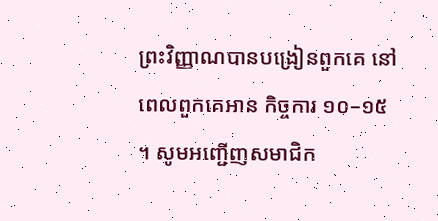ព្រះវិញ្ញាណបានបង្រៀនពួកគេ នៅពេលពួកគេអាន កិច្ចការ ១០–១៥ ។ សូមអញ្ជើញសមាជិក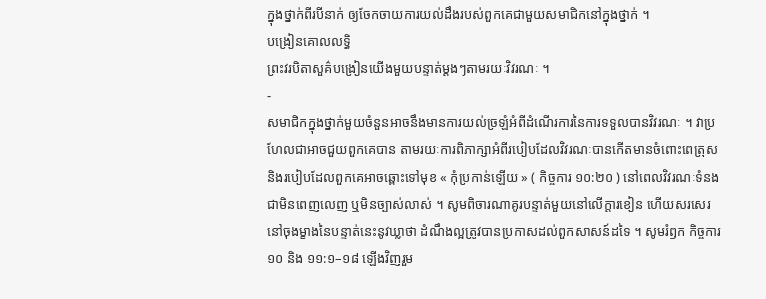ក្នុងថ្នាក់ពីរបីនាក់ ឲ្យចែកចាយការយល់ដឹងរបស់ពួកគេជាមួយសមាជិកនៅក្នុងថ្នាក់ ។
បង្រៀនគោលលទ្ធិ
ព្រះវរបិតាសួគ៌បង្រៀនយើងមួយបន្ទាត់ម្ដងៗតាមរយៈវិវរណៈ ។
-
សមាជិកក្នុងថ្នាក់មួយចំនួនអាចនឹងមានការយល់ច្រឡំអំពីដំណើរការនៃការទទួលបានវិវរណៈ ។ វាប្រហែលជាអាចជួយពួកគេបាន តាមរយៈការពិភាក្សាអំពីរបៀបដែលវិវរណៈបានកើតមានចំពោះពេត្រុស និងរបៀបដែលពួកគេអាចឆ្ពោះទៅមុខ « កុំប្រកាន់ឡើយ » ( កិច្ចការ ១០:២០ ) នៅពេលវិវរណៈទំនងជាមិនពេញលេញ ឬមិនច្បាស់លាស់ ។ សូមពិចារណាគូរបន្ទាត់មួយនៅលើក្ដារខៀន ហើយសរសេរនៅចុងម្ខាងនៃបន្ទាត់នេះនូវឃ្លាថា ដំណឹងល្អត្រូវបានប្រកាសដល់ពួកសាសន៍ដទៃ ។ សូមរំឭក កិច្ចការ ១០ និង ១១:១–១៨ ឡើងវិញរួម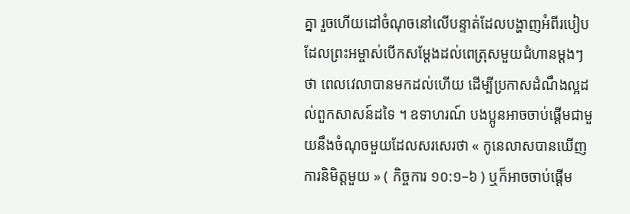គ្នា រួចហើយដៅចំណុចនៅលើបន្ទាត់ដែលបង្ហាញអំពីរបៀប ដែលព្រះអម្ចាស់បើកសម្ដែងដល់ពេត្រុសមួយជំហានម្ដងៗថា ពេលវេលាបានមកដល់ហើយ ដើម្បីប្រកាសដំណឹងល្អដល់ពួកសាសន៍ដទៃ ។ ឧទាហរណ៍ បងប្អូនអាចចាប់ផ្ដើមជាមួយនឹងចំណុចមួយដែលសរសេរថា « កូនេលាសបានឃើញការនិមិត្តមួយ » ( កិច្ចការ ១០:១–៦ ) ឬក៏អាចចាប់ផ្ដើម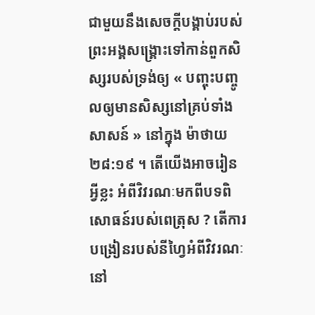ជាមួយនឹងសេចក្ដីបង្គាប់របស់ព្រះអង្គសង្គ្រោះទៅកាន់ពួកសិស្សរបស់ទ្រង់ឲ្យ « បញ្ចុះបញ្ចូលឲ្យមានសិស្សនៅគ្រប់ទាំងសាសន៍ » នៅក្នុង ម៉ាថាយ ២៨:១៩ ។ តើយើងអាចរៀនអ្វីខ្លះ អំពីវិវរណៈមកពីបទពិសោធន៍របស់ពេត្រុស ? តើការបង្រៀនរបស់នីហ្វៃអំពីវិវរណៈនៅ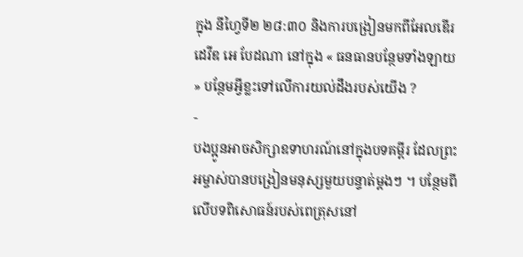ក្នុង នីហ្វៃទី២ ២៨:៣០ និងការបង្រៀនមកពីអែលឌើរ ដេវីឌ អេ បែដណា នៅក្នុង « ធនធានបន្ថែមទាំងឡាយ » បន្ថែមអ្វីខ្លះទៅលើការយល់ដឹងរបស់យើង ?
-
បងប្អូនអាចសិក្សាឧទាហរណ៍នៅក្នុងបទគម្ពីរ ដែលព្រះអម្ចាស់បានបង្រៀនមនុស្សមួយបន្ទាត់ម្ដងៗ ។ បន្ថែមពីលើបទពិសោធន៍របស់ពេត្រុសនៅ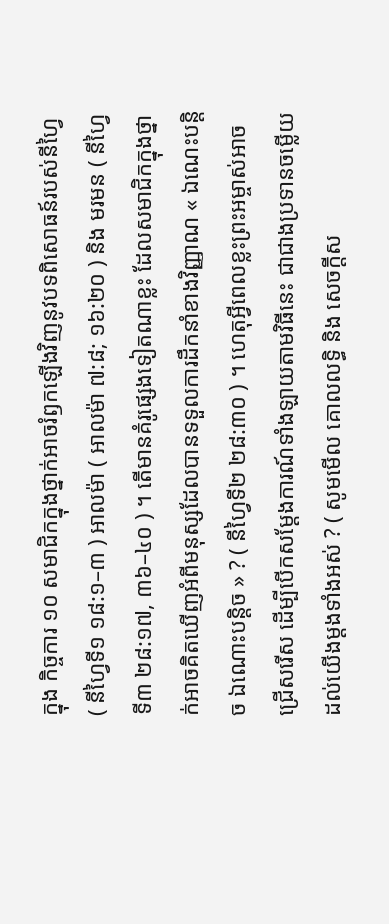ក្នុង កិច្ចការ ១០ សមាជិកក្នុងថ្នាក់អាចរំឭកឡើងវិញនូវបទពិសោធន៍របស់នីហ្វៃ ( នីហ្វៃទី១ ១៨:១–៣ ) អាលម៉ា ( អាលម៉ា ៧:៨; ១៦:២០ ) និង មរមន ( នីហ្វៃទី៣ ២៨:១៧, ៣៦–៤០ ) ។ តើមានគំរូផ្សេងទៀតណាខ្លះ ដែលសមាជិកក្នុងថ្នាក់អាចគិតឃើញអំពីមនុស្សដែលបានទទួលការដឹកនាំខាងវិញ្ញាណ « ឯណេះបន្ដិច ឯណោះបន្ដិច » ? ( នីហ្វៃទី២ ២៨:៣០ ) ។ ហេតុអ្វីពេលខ្លះព្រះអម្ចាស់អាចជ្រើសរើស ដើម្បីបើកសម្ដែងការណ៍ទាំងឡាយតាមវិធីនេះ ជាជាងប្រទានចម្លើយដល់យើងម្ដងទាំងអស់ ? ( សូមមើល គោលលទ្ធិ និង សេចក្ដីស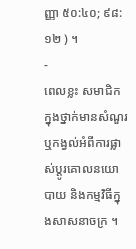ញ្ញា ៥០:៤០; ៩៨:១២ ) ។
-
ពេលខ្លះ សមាជិកក្នុងថ្នាក់មានសំណួរ ឬកង្វល់អំពីការផ្លាស់ប្ដូរគោលនយោបាយ និងកម្មវិធីក្នុងសាសនាចក្រ ។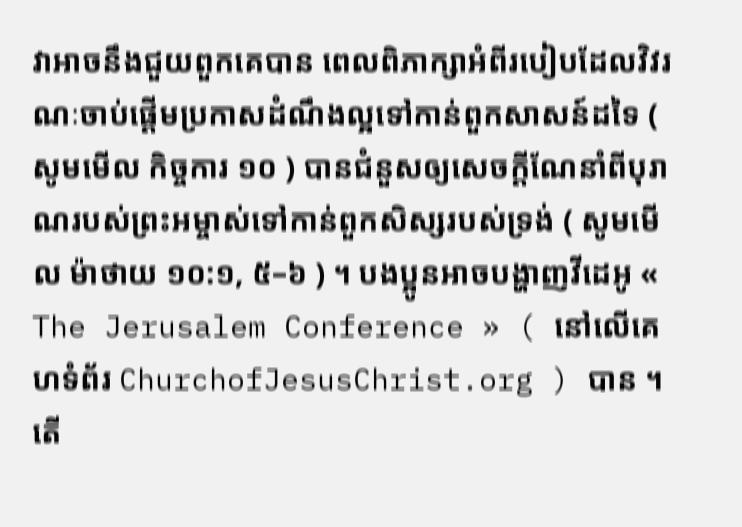វាអាចនឹងជួយពួកគេបាន ពេលពិភាក្សាអំពីរបៀបដែលវិវរណៈចាប់ផ្ដើមប្រកាសដំណឹងល្អទៅកាន់ពួកសាសន៍ដទៃ ( សូមមើល កិច្ចការ ១០ ) បានជំនួសឲ្យសេចក្ដីណែនាំពីបុរាណរបស់ព្រះអម្ចាស់ទៅកាន់ពួកសិស្សរបស់ទ្រង់ ( សូមមើល ម៉ាថាយ ១០:១, ៥–៦ ) ។ បងប្អូនអាចបង្ហាញវីដេអូ « The Jerusalem Conference » ( នៅលើគេហទំព័រ ChurchofJesusChrist.org ) បាន ។ តើ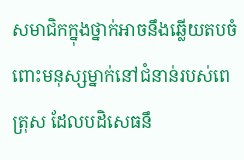សមាជិកក្នុងថ្នាក់អាចនឹងឆ្លើយតបចំពោះមនុស្សម្នាក់នៅជំនាន់របស់ពេត្រុស ដែលបដិសេធនឹ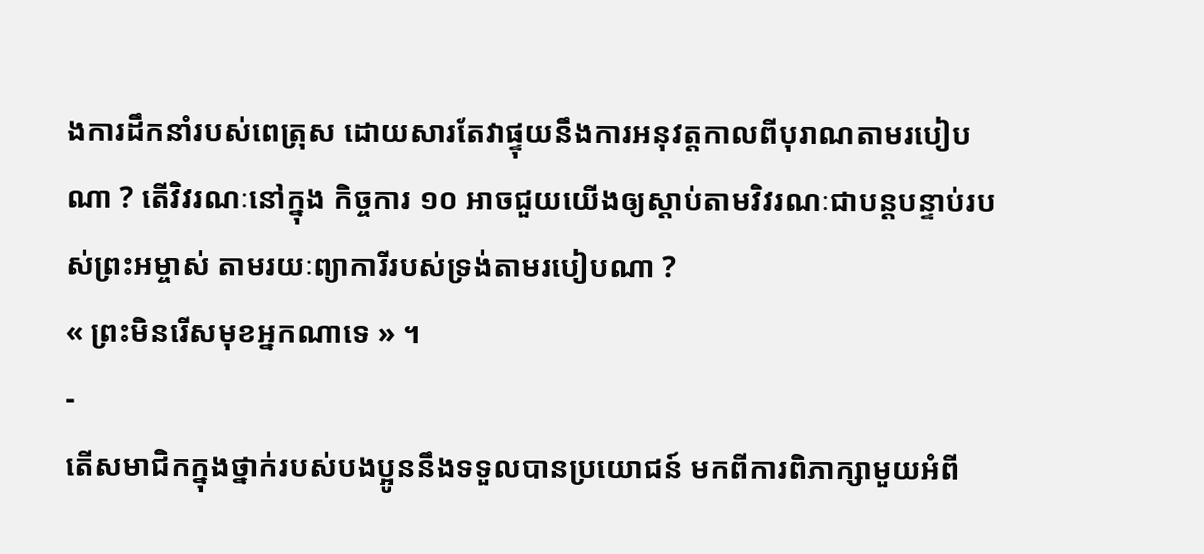ងការដឹកនាំរបស់ពេត្រុស ដោយសារតែវាផ្ទុយនឹងការអនុវត្តកាលពីបុរាណតាមរបៀបណា ? តើវិវរណៈនៅក្នុង កិច្ចការ ១០ អាចជួយយើងឲ្យស្ដាប់តាមវិវរណៈជាបន្តបន្ទាប់របស់ព្រះអម្ចាស់ តាមរយៈព្យាការីរបស់ទ្រង់តាមរបៀបណា ?
« ព្រះមិនរើសមុខអ្នកណាទេ » ។
-
តើសមាជិកក្នុងថ្នាក់របស់បងប្អូននឹងទទួលបានប្រយោជន៍ មកពីការពិភាក្សាមួយអំពី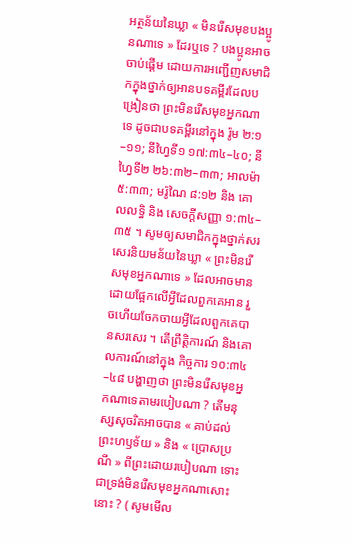អត្ថន័យនៃឃ្លា « មិនរើសមុខបងប្អូនណាទេ » ដែរឬទេ ? បងប្អូនអាចចាប់ផ្ដើម ដោយការអញ្ជើញសមាជិកក្នុងថ្នាក់ឲ្យអានបទគម្ពីរដែលបង្រៀនថា ព្រះមិនរើសមុខអ្នកណាទេ ដូចជាបទគម្ពីរនៅក្នុង រ៉ូម ២:១–១១; នីហ្វៃទី១ ១៧:៣៤–៤០; នីហ្វៃទី២ ២៦:៣២–៣៣; អាលម៉ា ៥:៣៣; មរ៉ូណៃ ៨:១២ និង គោលលទ្ធិ និង សេចក្តីសញ្ញា ១:៣៤–៣៥ ។ សូមឲ្យសមាជិកក្នុងថ្នាក់សរសេរនិយមន័យនៃឃ្លា « ព្រះមិនរើសមុខអ្នកណាទេ » ដែលអាចមាន ដោយផ្អែកលើអ្វីដែលពួកគេអាន រួចហើយចែកចាយអ្វីដែលពួកគេបានសរសេរ ។ តើព្រឹត្តិការណ៍ និងគោលការណ៍នៅក្នុង កិច្ចការ ១០:៣៤–៤៨ បង្ហាញថា ព្រះមិនរើសមុខអ្នកណាទេតាមរបៀបណា ? តើមនុស្សសុចរិតអាចបាន « គាប់ដល់ព្រះហឫទ័យ » និង « ប្រោសប្រណី » ពីព្រះដោយរបៀបណា ទោះជាទ្រង់មិនរើសមុខអ្នកណាសោះនោះ ? ( សូមមើល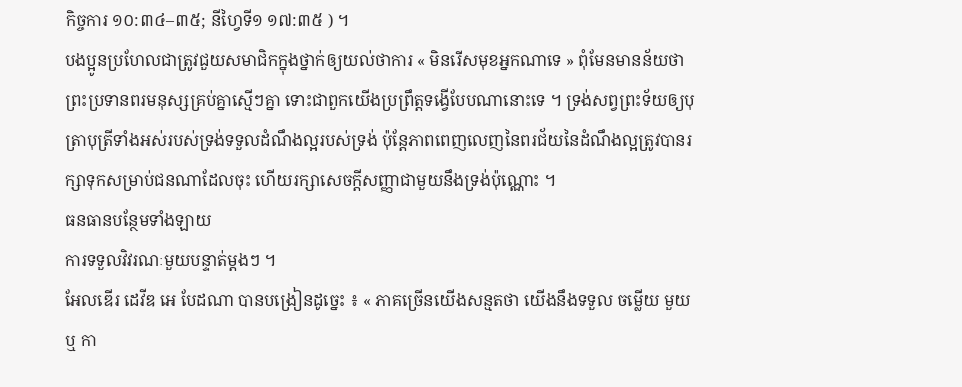កិច្ចការ ១០:៣៤–៣៥; នីហ្វៃទី១ ១៧:៣៥ ) ។
បងប្អូនប្រហែលជាត្រូវជួយសមាជិកក្នុងថ្នាក់ឲ្យយល់ថាការ « មិនរើសមុខអ្នកណាទេ » ពុំមែនមានន័យថា ព្រះប្រទានពរមនុស្សគ្រប់គ្នាស្មើៗគ្នា ទោះជាពួកយើងប្រព្រឹត្តទង្វើបែបណានោះទេ ។ ទ្រង់សព្វព្រះទ័យឲ្យបុត្រាបុត្រីទាំងអស់របស់ទ្រង់ទទួលដំណឹងល្អរបស់ទ្រង់ ប៉ុន្តែភាពពេញលេញនៃពរជ័យនៃដំណឹងល្អត្រូវបានរក្សាទុកសម្រាប់ជនណាដែលចុះ ហើយរក្សាសេចក្ដីសញ្ញាជាមួយនឹងទ្រង់ប៉ុណ្ណោះ ។
ធនធានបន្ថែមទាំងឡាយ
ការទទួលវិវរណៈមួយបន្ទាត់ម្ដងៗ ។
អែលឌើរ ដេវីឌ អេ បែដណា បានបង្រៀនដូច្នេះ ៖ « ភាគច្រើនយើងសន្មតថា យើងនឹងទទួល ចម្លើយ មួយ ឬ កា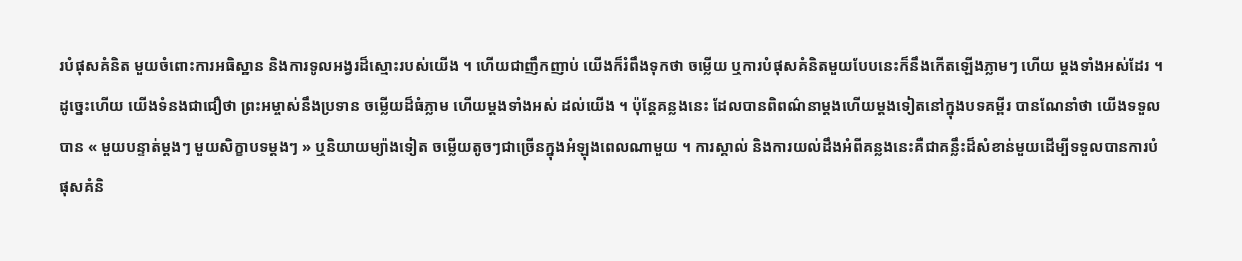របំផុសគំនិត មួយចំពោះការអធិស្ឋាន និងការទូលអង្វរដ៏ស្មោះរបស់យើង ។ ហើយជាញឹកញាប់ យើងក៏រំពឹងទុកថា ចម្លើយ ឬការបំផុសគំនិតមួយបែបនេះក៏នឹងកើតឡើងភ្លាមៗ ហើយ ម្ដងទាំងអស់ដែរ ។ ដូច្នេះហើយ យើងទំនងជាជឿថា ព្រះអម្ចាស់នឹងប្រទាន ចម្លើយដ៏ធំភ្លាម ហើយម្ដងទាំងអស់ ដល់យើង ។ ប៉ុន្តែគន្លងនេះ ដែលបានពិពណ៌នាម្ដងហើយម្ដងទៀតនៅក្នុងបទគម្ពីរ បានណែនាំថា យើងទទួលបាន « មួយបន្ទាត់ម្ដងៗ មួយសិក្ខាបទម្ដងៗ » ឬនិយាយម្យ៉ាងទៀត ចម្លើយតូចៗជាច្រើនក្នុងអំឡុងពេលណាមួយ ។ ការស្គាល់ និងការយល់ដឹងអំពីគន្លងនេះគឺជាគន្លឹះដ៏សំខាន់មួយដើម្បីទទួលបានការបំផុសគំនិ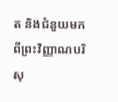ត និងជំនួយមកពីព្រះវិញ្ញាណបរិសុ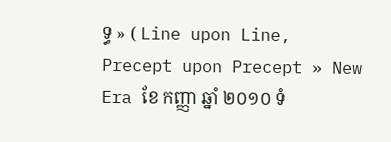ទ្ធ » ( Line upon Line, Precept upon Precept » New Era ខែ កញ្ញា ឆ្នាំ ២០១០ ទំ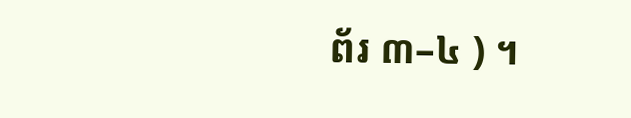ព័រ ៣–៤ ) ។